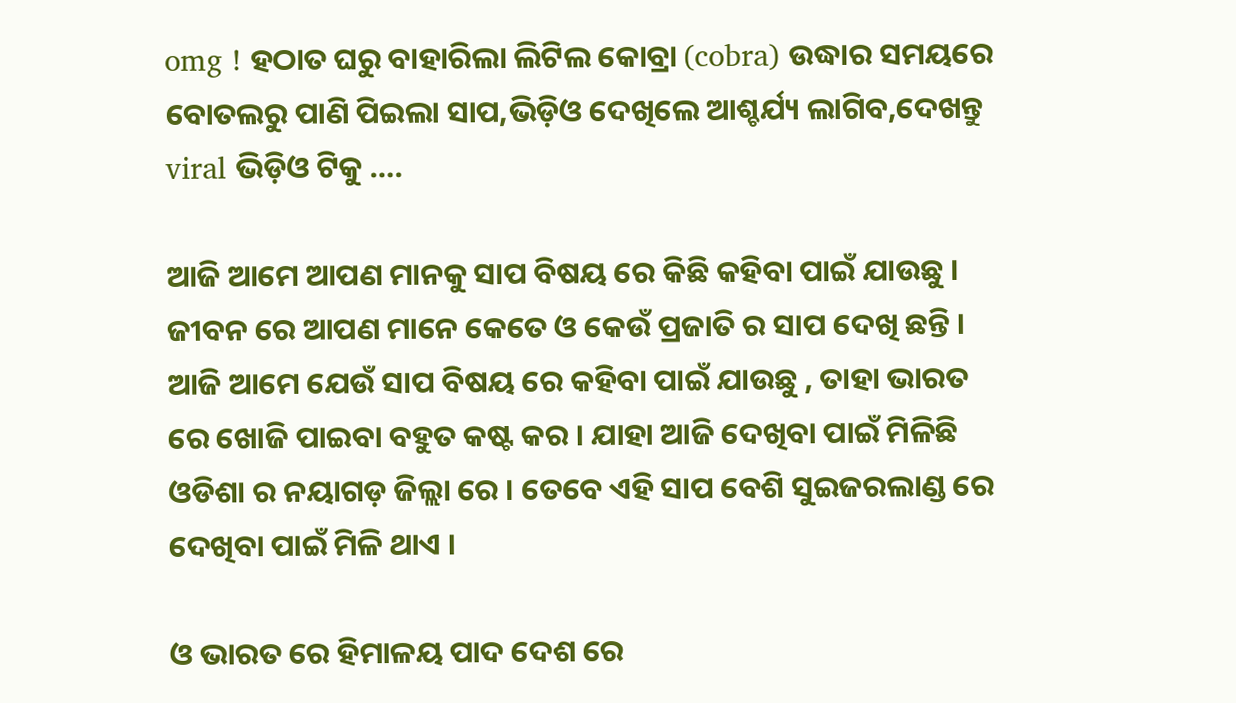omg ! ହଠାତ ଘରୁ ବାହାରିଲା ଲିଟିଲ କୋବ୍ରା (cobra) ଉଦ୍ଧାର ସମୟରେ ବୋତଲରୁ ପାଣି ପିଇଲା ସାପ,ଭିଡ଼ିଓ ଦେଖିଲେ ଆଶ୍ଚର୍ଯ୍ୟ ଲାଗିବ,ଦେଖନ୍ତୁ viral ଭିଡ଼ିଓ ଟିକୁ ….

ଆଜି ଆମେ ଆପଣ ମାନକୁ ସାପ ବିଷୟ ରେ କିଛି କହିବା ପାଇଁ ଯାଉଛୁ । ଜୀବନ ରେ ଆପଣ ମାନେ କେତେ ଓ କେଉଁ ପ୍ରଜାତି ର ସାପ ଦେଖି ଛନ୍ତି । ଆଜି ଆମେ ଯେଉଁ ସାପ ବିଷୟ ରେ କହିବା ପାଇଁ ଯାଉଛୁ , ତାହା ଭାରତ ରେ ଖୋଜି ପାଇବା ବହୁତ କଷ୍ଟ କର । ଯାହା ଆଜି ଦେଖିବା ପାଇଁ ମିଳିଛି ଓଡିଶା ର ନୟାଗଡ଼ ଜିଲ୍ଲା ରେ । ତେବେ ଏହି ସାପ ବେଶି ସୁଇଜରଲାଣ୍ଡ ରେ ଦେଖିବା ପାଇଁ ମିଳି ଥାଏ ।

ଓ ଭାରତ ରେ ହିମାଳୟ ପାଦ ଦେଶ ରେ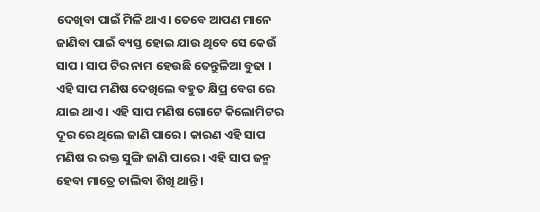ଦେଖିବା ପାଇଁ ମିଳି ଥାଏ। ତେବେ ଆପଣ ମାନେ ଜାଣିବା ପାଇଁ ବ୍ୟସ୍ତ ହୋଇ ଯାଉ ଥିବେ ସେ କେଉଁ ସାପ । ସାପ ଟିର ନାମ ହେଉଛି ତେନ୍ତୁଳିଆ ବୁଢା । ଏହି ସାପ ମଣିଷ ଦେଖିଲେ ବହୁତ କ୍ଷିପ୍ର ବେଗ ରେ ଯାଇ ଥାଏ । ଏହି ସାପ ମଣିଷ ଗୋଟେ କିଲୋମିଟର ଦୂର ରେ ଥିଲେ ଜାଣି ପାରେ । କାରଣ ଏହି ସାପ ମଣିଷ ର ରକ୍ତ ସୁଙ୍ଗି ଜାଣି ପାରେ । ଏହି ସାପ ଜନ୍ମ ହେବା ମାତ୍ରେ ଚାଲିବା ଶିଖି ଥାନ୍ତି ।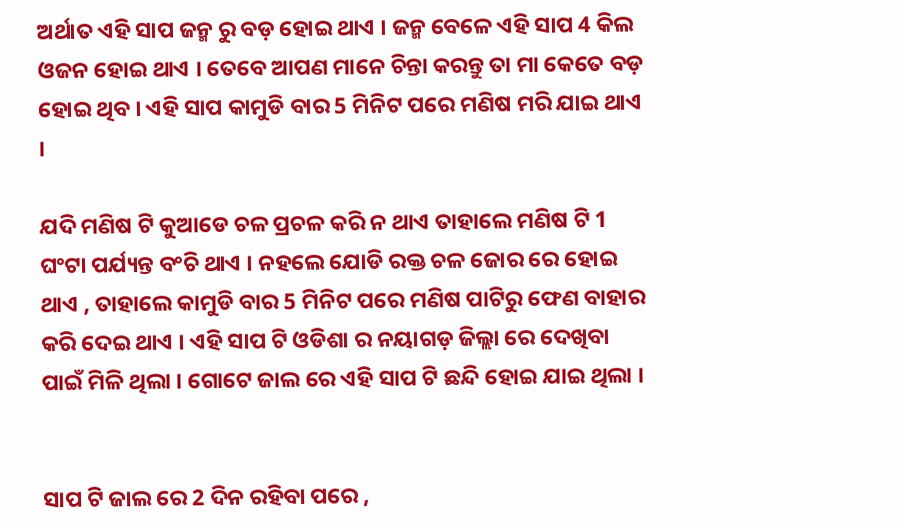ଅର୍ଥାତ ଏହି ସାପ ଜନ୍ମ ରୁ ବଡ଼ ହୋଇ ଥାଏ । ଜନ୍ମ ବେଳେ ଏହି ସାପ 4 କିଲ ଓଜନ ହୋଇ ଥାଏ । ତେବେ ଆପଣ ମାନେ ଚିନ୍ତା କରନ୍ତୁ ତା ମା କେତେ ବଡ଼ ହୋଇ ଥିବ । ଏହି ସାପ କାମୁଡି ବାର 5 ମିନିଟ ପରେ ମଣିଷ ମରି ଯାଇ ଥାଏ ।

ଯଦି ମଣିଷ ଟି କୁଆଡେ ଚଳ ପ୍ରଚଳ କରି ନ ଥାଏ ତାହାଲେ ମଣିଷ ଟି 1 ଘଂଟା ପର୍ଯ୍ୟନ୍ତ ବଂଚି ଥାଏ । ନହଲେ ଯୋଡି ରକ୍ତ ଚଳ ଜୋର ରେ ହୋଇ ଥାଏ , ତାହାଲେ କାମୁଡି ବାର 5 ମିନିଟ ପରେ ମଣିଷ ପାଟିରୁ ଫେଣ ବାହାର କରି ଦେଇ ଥାଏ । ଏହି ସାପ ଟି ଓଡିଶା ର ନୟାଗଡ଼ ଜିଲ୍ଲା ରେ ଦେଖିବା ପାଇଁ ମିଳି ଥିଲା । ଗୋଟେ ଜାଲ ରେ ଏହି ସାପ ଟି ଛନ୍ଦି ହୋଇ ଯାଇ ଥିଲା ।


ସାପ ଟି ଜାଲ ରେ 2 ଦିନ ରହିବା ପରେ ,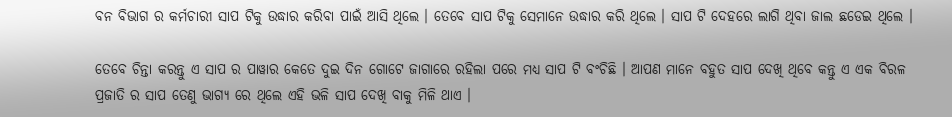ବନ ବିଭାଗ ର କର୍ମଚାରୀ ସାପ ଟିକୁ ଉଦ୍ଧାର କରିବା ପାଇଁ ଆସି ଥିଲେ । ତେବେ ସାପ ଟିକୁ ସେମାନେ ଉଦ୍ଧାର କରି ଥିଲେ । ସାପ ଟି ଦେହରେ ଲାଗି ଥିବା ଜାଲ ଛଡେଇ ଥିଲେ ।

ତେବେ ଚିନ୍ତା କରନ୍ତୁ ଏ ସାପ ର ପାୱାର କେତେ ଦୁଇ ଦିନ ଗୋଟେ ଜାଗାରେ ରହିଲା ପରେ ମଧ୍ୟ ସାପ ଟି ବଂଚିଛି । ଆପଣ ମାନେ ବହୁତ ସାପ ଦେଖି ଥିବେ କନ୍ତୁ ଏ ଏକ ବିରଳ ପ୍ରଜାତି ର ସାପ ତେଣୁ ଭାଗ୍ୟ ରେ ଥିଲେ ଏହି ଭଳି ସାପ ଦେଖି ବାକୁ ମିଳି ଥାଏ ।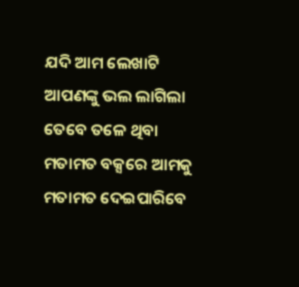ଯଦି ଆମ ଲେଖାଟି ଆପଣଙ୍କୁ ଭଲ ଲାଗିଲା ତେବେ ତଳେ ଥିବା ମତାମତ ବକ୍ସରେ ଆମକୁ ମତାମତ ଦେଇପାରିବେ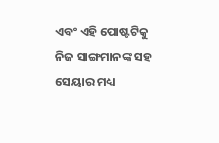ଏବଂ ଏହି ପୋଷ୍ଟଟିକୁ ନିଜ ସାଙ୍ଗମାନଙ୍କ ସହ ସେୟାର ମଧ୍ୟ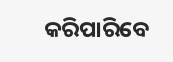କରିପାରିବେ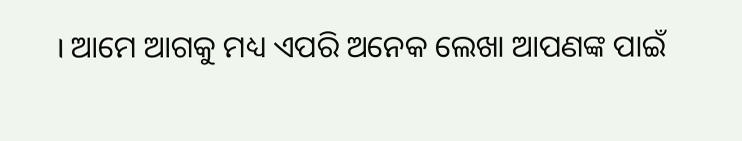। ଆମେ ଆଗକୁ ମଧ୍ୟ ଏପରି ଅନେକ ଲେଖା ଆପଣଙ୍କ ପାଇଁ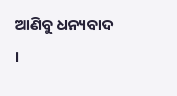ଆଣିବୁ ଧନ୍ୟବାଦ ।